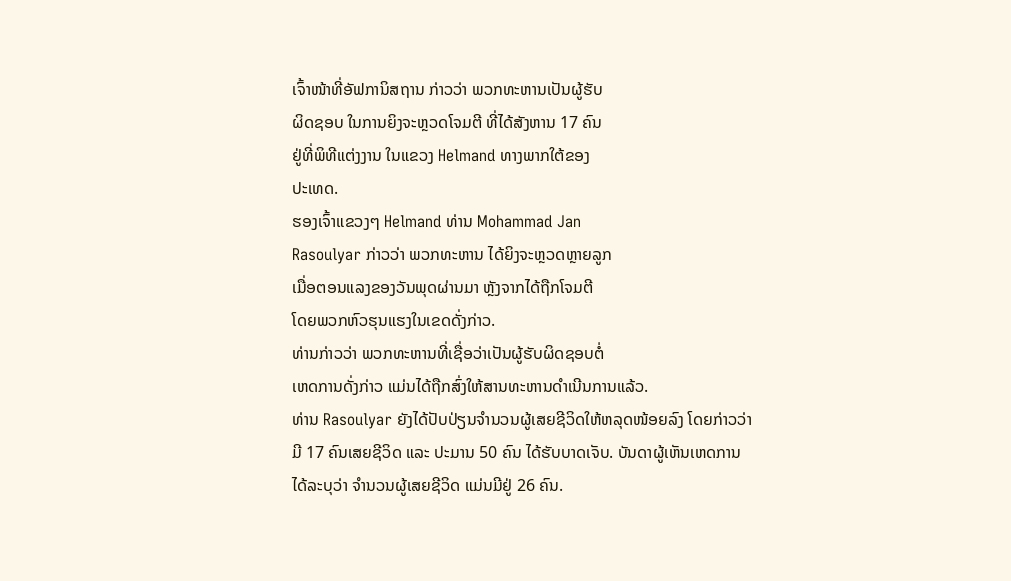ເຈົ້າໜ້າທີ່ອັຟການິສຖານ ກ່າວວ່າ ພວກທະຫານເປັນຜູ້ຮັບ
ຜິດຊອບ ໃນການຍິງຈະຫຼວດໂຈມຕີ ທີ່ໄດ້ສັງຫານ 17 ຄົນ
ຢູ່ທີ່ພິທີແຕ່ງງານ ໃນແຂວງ Helmand ທາງພາກໃຕ້ຂອງ
ປະເທດ.
ຮອງເຈົ້າແຂວງໆ Helmand ທ່ານ Mohammad Jan
Rasoulyar ກ່າວວ່າ ພວກທະຫານ ໄດ້ຍິງຈະຫຼວດຫຼາຍລູກ
ເມື່ອຕອນແລງຂອງວັນພຸດຜ່ານມາ ຫຼັງຈາກໄດ້ຖືກໂຈມຕີ
ໂດຍພວກຫົວຮຸນແຮງໃນເຂດດັ່ງກ່າວ.
ທ່ານກ່າວວ່າ ພວກທະຫານທີ່ເຊື່ອວ່າເປັນຜູ້ຮັບຜິດຊອບຕໍ່
ເຫດການດັ່ງກ່າວ ແມ່ນໄດ້ຖືກສົ່ງໃຫ້ສານທະຫານດຳເນີນການແລ້ວ.
ທ່ານ Rasoulyar ຍັງໄດ້ປັບປ່ຽນຈຳນວນຜູ້ເສຍຊີວິດໃຫ້ຫລຸດໜ້ອຍລົງ ໂດຍກ່າວວ່າ
ມີ 17 ຄົນເສຍຊີວິດ ແລະ ປະມານ 50 ຄົນ ໄດ້ຮັບບາດເຈັບ. ບັນດາຜູ້ເຫັນເຫດການ
ໄດ້ລະບຸວ່າ ຈຳນວນຜູ້ເສຍຊີວິດ ແມ່ນມີຢູ່ 26 ຄົນ.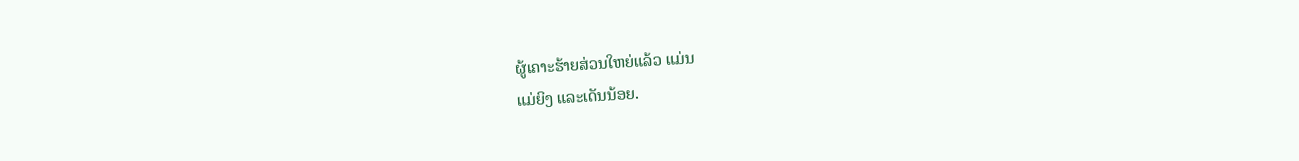ຜູ້ເຄາະຮ້າຍສ່ວນໃຫຍ່ແລ້ວ ແມ່ນ
ແມ່ຍິງ ແລະເດັນນ້ອຍ.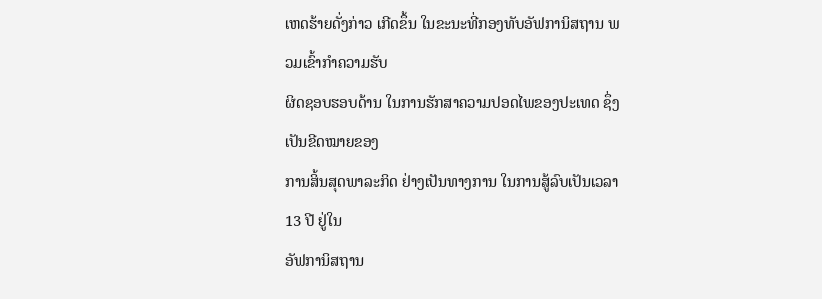ເຫດຮ້າຍດັ່ງກ່າວ ເກີດຂຶ້ນ ໃນຂະນະທີ່ກອງທັບອັຟການິສຖານ ພວມເຂົ້າກຳຄວາມຮັບ
ຜິດຊອບຮອບດ້ານ ໃນການຮັກສາຄວາມປອດໄພຂອງປະເທດ ຊຶ່ງເປັນຂີດໝາຍຂອງ
ການສິ້ນສຸດພາລະກິດ ຢ່າງເປັນທາງການ ໃນການສູ້ລົບເປັນເວລາ 13 ປີ ຢູ່ໃນ
ອັຟການິສຖານ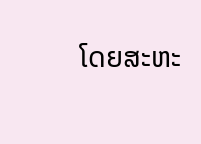ໂດຍສະຫະ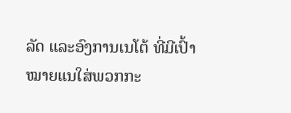ລັດ ແລະອົງການເນໂຕ້ ທີ່ມີເປົ້າໝາຍແນໃສ່ພວກກະ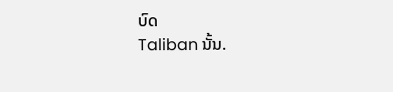ບົດ
Taliban ນັ້ນ.